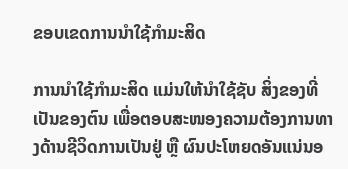ຂອບເຂດການນຳໃຊ້ກຳມະສິດ

ການນຳໃຊ້ກຳມະສິດ ແມ່ນໃຫ້ນຳໃຊ້ຊັບ ສິ່ງຂອງທີ່ເປັນຂອງຕົນ ເພື່ອຕອບສະໜອງຄວາມຕ້ອງການທາງດ້ານຊີວິດການເປັນຢູ່ ຫຼື ຜົນປະໂຫຍດອັນແນ່ນອ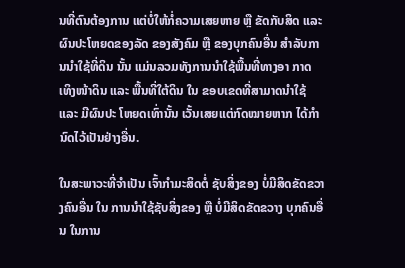ນທີ່ຕົນຕ້ອງການ ແຕ່ບໍ່ໃຫ້ກໍ່ຄວາມເສຍຫາຍ ຫຼື ຂັດກັບສິດ ແລະ ຜົນປະໂຫຍດຂອງລັດ ຂອງສັງຄົມ ຫຼື ຂອງບຸກຄົນອື່ນ ສຳລັບການນຳໃຊ້ທີ່ດິນ ນັ້ນ ແມ່ນລວມທັງການນຳໃຊ້ພື້ນທີ່ທາງອາ ກາດ ເທິງໜ້າດິນ ແລະ ພື້ນທີ່ໃຕ້ດິນ ໃນ ຂອບເຂດທີ່ສາມາດນຳໃຊ້ ແລະ ມີຜົນປະ ໂຫຍດເທົ່ານັ້ນ ເວັ້ນເສຍແຕ່ກົດໝາຍຫາກ ໄດ້ກຳນົດໄວ້ເປັນຢ່າງອື່ນ.

ໃນສະພາວະທີ່ຈຳເປັນ ເຈົ້າກຳມະສິດຕໍ່ ຊັບສິ່ງຂອງ ບໍ່ມີສິດຂັດຂວາງຄົນອື່ນ ໃນ ການນຳໃຊ້ຊັບສິ່ງຂອງ ຫຼື ບໍ່ມີສິດຂັດຂວາງ ບຸກຄົນອື່ນ ໃນການ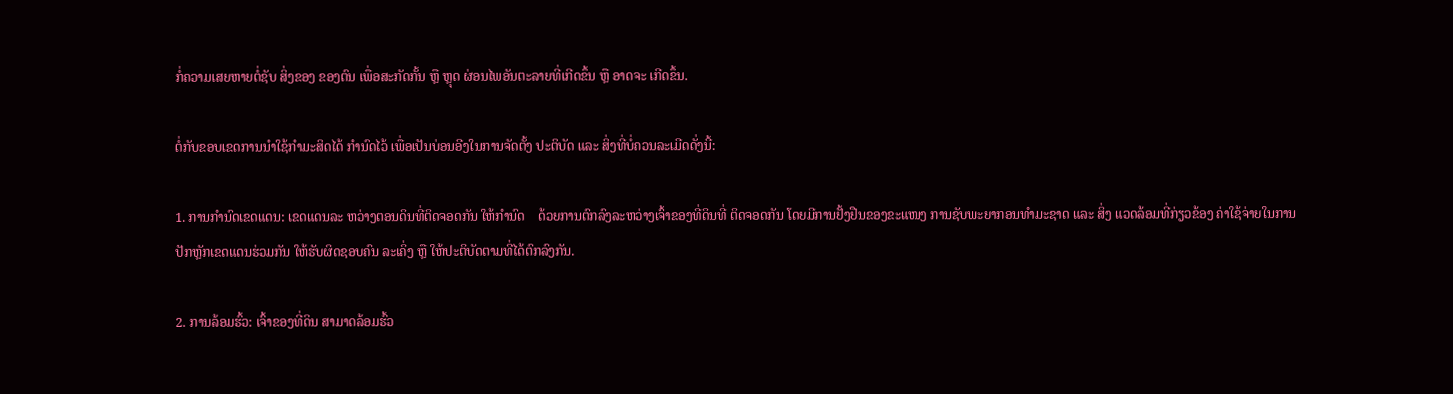ກໍ່ຄວາມເສຍຫາຍຕໍ່ຊັບ ສິ່ງຂອງ ຂອງຕົນ ເພື່ອສະກັດກັ້ນ ຫຼື ຫຼຸດ ຜ່ອນໄພອັນຕະລາຍທີ່ເກີດຂຶ້ນ ຫຼື ອາດຈະ ເກີດຂຶ້ນ.

ຕໍ່ກັບຂອບເຂດການນຳໃຊ້ກຳມະສິດໄດ້ ກຳນົດໄວ້ ເພື່ອເປັນບ່ອນອີງໃນການຈັດຕັ້ງ ປະຕິບັດ ແລະ ສິ່ງທີ່ບໍ່ຄວນລະເມີດດັ່ງນີ້:

1. ການກຳນົດເຂດແດນ: ເຂດແດນລະ ຫວ່າງຕອນດິນທີ່ຕິດຈອດກັນ ໃຫ້ກຳນົດ    ດ້ວຍການຕົກລົງລະຫວ່າງເຈົ້າຂອງທີ່ດິນທີ່ ຕິດຈອດກັນ ໂດຍມີການຢັ້ງຢືນຂອງຂະແໜງ ການຊັບພະຍາກອນທຳມະຊາດ ແລະ ສິ່ງ ແວດລ້ອມທີ່ກ່ຽວຂ້ອງ ຄ່າໃຊ້ຈ່າຍໃນການ ປັກຫຼັກເຂດແດນຮ່ວມກັນ ໃຫ້ຮັບຜິດຊອບຄົນ ລະເຄິ່ງ ຫຼື ໃຫ້ປະຕິບັດຕາມທີ່ໄດ້ຕົກລົງກັນ.

2. ການລ້ອມຮົ້ວ: ເຈົ້າຂອງທີ່ດິນ ສາມາດລ້ອມຮົ້ວ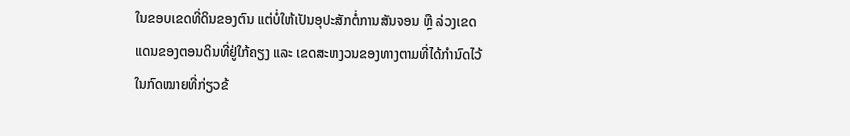ໃນຂອບເຂດທີ່ດິນຂອງຕົນ ແຕ່ບໍ່ໃຫ້ເປັນອຸປະສັກຕໍ່ການສັນຈອນ ຫຼື ລ່ວງເຂດແດນຂອງຕອນດິນທີ່ຢູ່ໃກ້ຄຽງ ແລະ ເຂດສະຫງວນຂອງທາງຕາມທີ່ໄດ້ກຳນົດໄວ້ໃນກົດໝາຍທີ່ກ່ຽວຂ້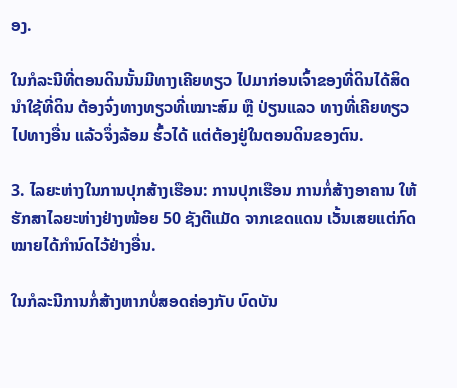ອງ.

ໃນກໍລະນີທີ່ຕອນດິນນັ້ນມີທາງເຄີຍທຽວ ໄປມາກ່ອນເຈົ້າຂອງທີ່ດິນໄດ້ສິດນຳໃຊ້ທີ່ດິນ ຕ້ອງຈົ່ງທາງທຽວທີ່ເໝາະສົມ ຫຼື ປ່ຽນແລວ ທາງທີ່ເຄີຍທຽວໄປທາງອື່ນ ແລ້ວຈຶ່ງລ້ອມ ຮົ້ວໄດ້ ແຕ່ຕ້ອງຢູ່ໃນຕອນດິນຂອງຕົນ.

3. ໄລຍະຫ່າງໃນການປຸກສ້າງເຮືອນ: ການປຸກເຮືອນ ການກໍ່ສ້າງອາຄານ ໃຫ້ຮັກສາໄລຍະຫ່າງຢ່າງໜ້ອຍ 50 ຊັງຕີແມັດ ຈາກເຂດແດນ ເວັ້ນເສຍແຕ່ກົດໝາຍໄດ້ກຳນົດໄວ້ຢ່າງອື່ນ.

ໃນກໍລະນີການກໍ່ສ້າງຫາກບໍ່ສອດຄ່ອງກັບ ບົດບັນ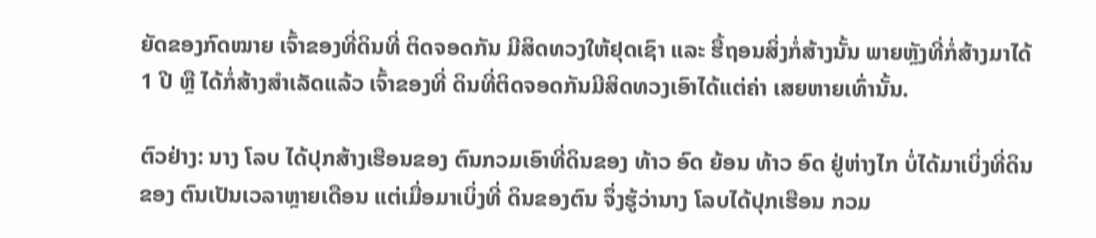ຍັດຂອງກົດໝາຍ ເຈົ້າຂອງທີ່ດິນທີ່ ຕິດຈອດກັນ ມີສິດທວງໃຫ້ຢຸດເຊົາ ແລະ ຮື້ຖອນສິ່ງກໍ່ສ້າງນັ້ນ ພາຍຫຼັງທີ່ກໍ່ສ້າງມາໄດ້ 1 ປີ ຫຼື ໄດ້ກໍ່ສ້າງສຳເລັດແລ້ວ ເຈົ້າຂອງທີ່ ດິນທີ່ຕິດຈອດກັນມີສິດທວງເອົາໄດ້ແຕ່ຄ່າ ເສຍຫາຍເທົ່ານັ້ນ.

ຕົວຢ່າງ: ນາງ ໂລບ ໄດ້ປຸກສ້າງເຮືອນຂອງ ຕົນກວມເອົາທີ່ດິນຂອງ ທ້າວ ອົດ ຍ້ອນ ທ້າວ ອົດ ຢູ່ຫ່າງໄກ ບໍ່ໄດ້ມາເບິ່ງທີ່ດິນຂອງ ຕົນເປັນເວລາຫຼາຍເດືອນ ແຕ່ເມື່ອມາເບິ່ງທີ່ ດິນຂອງຕົນ ຈຶ່ງຮູ້ວ່ານາງ ໂລບໄດ້ປຸກເຮືອນ ກວມ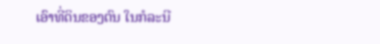ເອົາທີ່ດິນຂອງຕົນ ໃນກໍລະນີ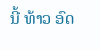ນີ້ ທ້າວ ອົດ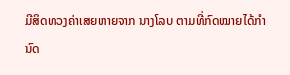ມີສິດທວງຄ່າເສຍຫາຍຈາກ ນາງໂລບ ຕາມທີ່ກົດໝາຍໄດ້ກຳນົດ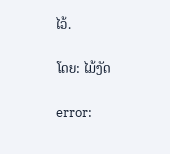ໄວ້.

ໂດຍ: ໄມ້ງັດ

error: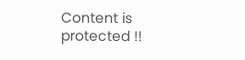Content is protected !!